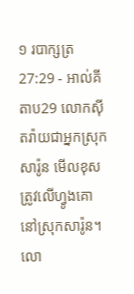១ របាក្សត្រ 27:29 - អាល់គីតាប29 លោកស៊ីតរ៉ាយជាអ្នកស្រុកសារ៉ូន មើលខុសត្រូវលើហ្វូងគោនៅស្រុកសារ៉ូន។ លោ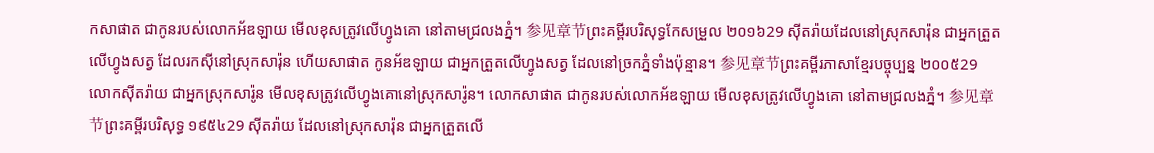កសាផាត ជាកូនរបស់លោកអ័ឌឡាយ មើលខុសត្រូវលើហ្វូងគោ នៅតាមជ្រលងភ្នំ។ 参见章节ព្រះគម្ពីរបរិសុទ្ធកែសម្រួល ២០១៦29 ស៊ីតរ៉ាយដែលនៅស្រុកសារ៉ុន ជាអ្នកត្រួតលើហ្វូងសត្វ ដែលរកស៊ីនៅស្រុកសារ៉ុន ហើយសាផាត កូនអ័ឌឡាយ ជាអ្នកត្រួតលើហ្វូងសត្វ ដែលនៅច្រកភ្នំទាំងប៉ុន្មាន។ 参见章节ព្រះគម្ពីរភាសាខ្មែរបច្ចុប្បន្ន ២០០៥29 លោកស៊ីតរ៉ាយ ជាអ្នកស្រុកសារ៉ូន មើលខុសត្រូវលើហ្វូងគោនៅស្រុកសារ៉ូន។ លោកសាផាត ជាកូនរបស់លោកអ័ឌឡាយ មើលខុសត្រូវលើហ្វូងគោ នៅតាមជ្រលងភ្នំ។ 参见章节ព្រះគម្ពីរបរិសុទ្ធ ១៩៥៤29 ស៊ីតរ៉ាយ ដែលនៅស្រុកសារ៉ុន ជាអ្នកត្រួតលើ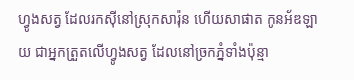ហ្វូងសត្វ ដែលរកស៊ីនៅស្រុកសារ៉ុន ហើយសាផាត កូនអ័ឌឡាយ ជាអ្នកត្រួតលើហ្វូងសត្វ ដែលនៅច្រកភ្នំទាំងប៉ុន្មា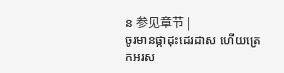ន 参见章节 |
ចូរមានផ្កាដុះដេរដាស ហើយត្រេកអរស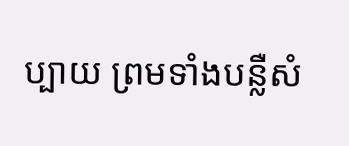ប្បាយ ព្រមទាំងបន្លឺសំ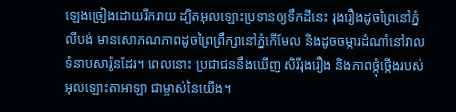ឡេងច្រៀងដោយរីករាយ ដ្បិតអុលឡោះប្រទានឲ្យទឹកដីនេះ រុងរឿងដូចព្រៃនៅភ្នំលីបង់ មានសោភណភាពដូចព្រៃព្រឹក្សានៅភ្នំកើមែល និងដូចចម្ការដំណាំនៅវាលទំនាបសារ៉ូនដែរ។ ពេលនោះ ប្រជាជននឹងឃើញ សិរីរុងរឿង និងភាពថ្កុំថ្កើងរបស់អុលឡោះតាអាឡា ជាម្ចាស់នៃយើង។